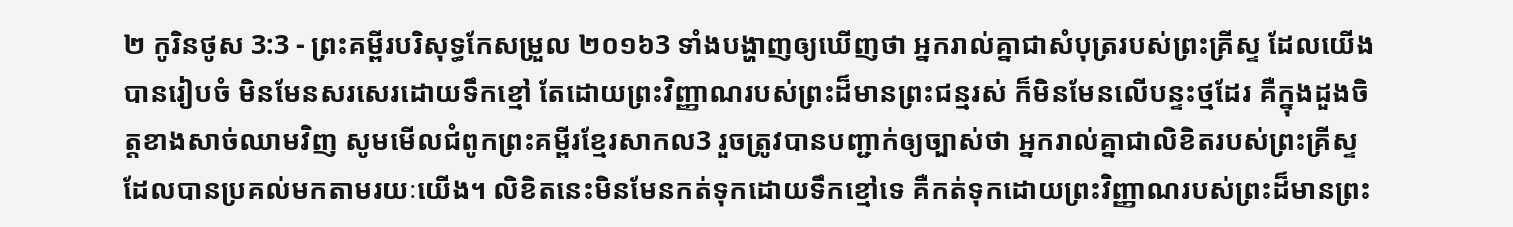២ កូរិនថូស 3:3 - ព្រះគម្ពីរបរិសុទ្ធកែសម្រួល ២០១៦3 ទាំងបង្ហាញឲ្យឃើញថា អ្នករាល់គ្នាជាសំបុត្ររបស់ព្រះគ្រីស្ទ ដែលយើងបានរៀបចំ មិនមែនសរសេរដោយទឹកខ្មៅ តែដោយព្រះវិញ្ញាណរបស់ព្រះដ៏មានព្រះជន្មរស់ ក៏មិនមែនលើបន្ទះថ្មដែរ គឺក្នុងដួងចិត្តខាងសាច់ឈាមវិញ សូមមើលជំពូកព្រះគម្ពីរខ្មែរសាកល3 រួចត្រូវបានបញ្ជាក់ឲ្យច្បាស់ថា អ្នករាល់គ្នាជាលិខិតរបស់ព្រះគ្រីស្ទ ដែលបានប្រគល់មកតាមរយៈយើង។ លិខិតនេះមិនមែនកត់ទុកដោយទឹកខ្មៅទេ គឺកត់ទុកដោយព្រះវិញ្ញាណរបស់ព្រះដ៏មានព្រះ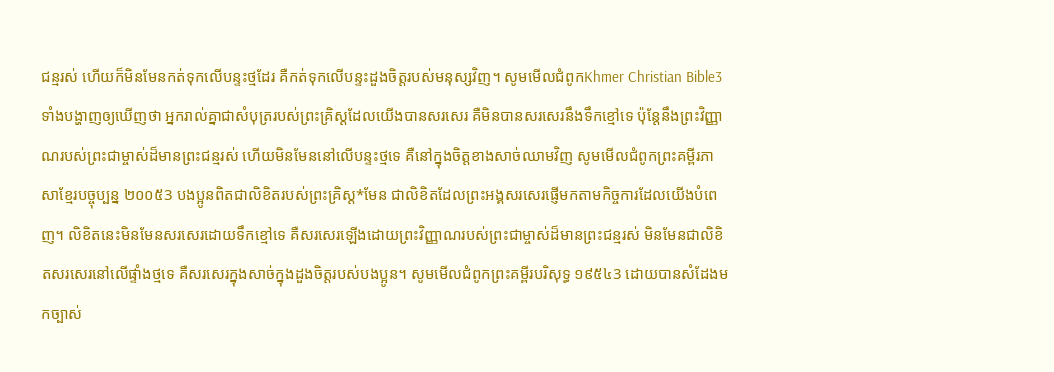ជន្មរស់ ហើយក៏មិនមែនកត់ទុកលើបន្ទះថ្មដែរ គឺកត់ទុកលើបន្ទះដួងចិត្តរបស់មនុស្សវិញ។ សូមមើលជំពូកKhmer Christian Bible3 ទាំងបង្ហាញឲ្យឃើញថា អ្នករាល់គ្នាជាសំបុត្ររបស់ព្រះគ្រិស្ដដែលយើងបានសរសេរ គឺមិនបានសរសេរនឹងទឹកខ្មៅទេ ប៉ុន្ដែនឹងព្រះវិញ្ញាណរបស់ព្រះជាម្ចាស់ដ៏មានព្រះជន្មរស់ ហើយមិនមែននៅលើបន្ទះថ្មទេ គឺនៅក្នុងចិត្ដខាងសាច់ឈាមវិញ សូមមើលជំពូកព្រះគម្ពីរភាសាខ្មែរបច្ចុប្បន្ន ២០០៥3 បងប្អូនពិតជាលិខិតរបស់ព្រះគ្រិស្ត*មែន ជាលិខិតដែលព្រះអង្គសរសេរផ្ញើមកតាមកិច្ចការដែលយើងបំពេញ។ លិខិតនេះមិនមែនសរសេរដោយទឹកខ្មៅទេ គឺសរសេរឡើងដោយព្រះវិញ្ញាណរបស់ព្រះជាម្ចាស់ដ៏មានព្រះជន្មរស់ មិនមែនជាលិខិតសរសេរនៅលើផ្ទាំងថ្មទេ គឺសរសេរក្នុងសាច់ក្នុងដួងចិត្តរបស់បងប្អូន។ សូមមើលជំពូកព្រះគម្ពីរបរិសុទ្ធ ១៩៥៤3 ដោយបានសំដែងមកច្បាស់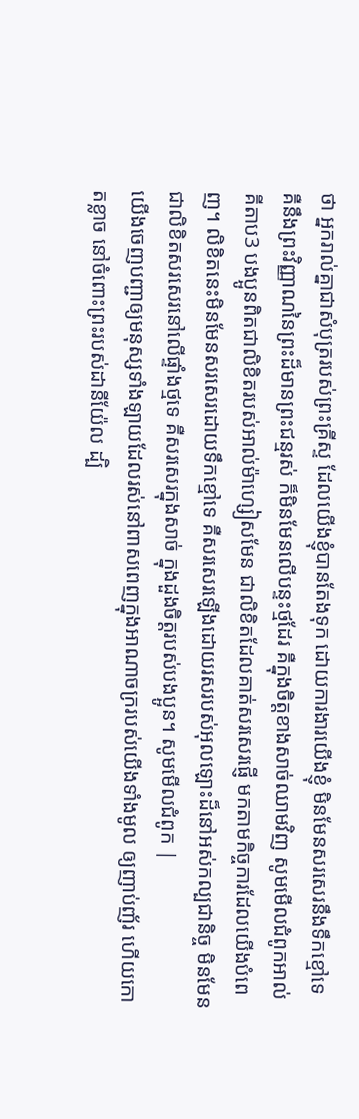ថា អ្នករាល់គ្នាជាសំបុត្ររបស់ព្រះគ្រីស្ទ ដែលយើងខ្ញុំបានតែងទុក ដោយការងារយើងខ្ញុំ មិនមែនសរសេរនឹងទឹកខ្មៅទេ គឺនឹងព្រះវិញ្ញាណនៃព្រះដ៏មានព្រះជន្មរស់ ក៏មិនមែនលើបន្ទះថ្មដែរ គឺក្នុងចិត្តខាងសាច់ឈាមវិញ សូមមើលជំពូកអាល់គីតាប3 បងប្អូនពិតជាលិខិតរបស់អាល់ម៉ាហ្សៀសមែន ជាលិខិតដែលគាត់សរសេរផ្ញើ មកតាមកិច្ចការដែលយើងបំពេញ។ លិខិតនេះមិនមែនសរសេរដោយទឹកខ្មៅទេ គឺសរសេរឡើងដោយរសរបស់អុលឡោះដ៏នៅអស់កល្បជានិច្ច មិនមែនជាលិខិតសរសេរនៅលើផ្ទាំងថ្មទេ គឺសរសេរក្នុងសាច់ ក្នុងដួងចិត្ដរបស់បងប្អូន។ សូមមើលជំពូក |
យើងចេញបញ្ជាឲ្យមនុស្សទាំងឡាយដែលរស់នៅពាសពេញក្នុងអាណាចក្ររបស់យើងទាំងមូល ឲ្យញាប់ញ័រ ហើយកោតខ្លាច នៅចំពោះព្រះរបស់ដានីយ៉ែល ដ្បិ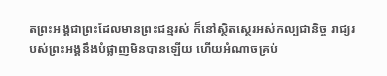តព្រះអង្គជាព្រះដែលមានព្រះជន្មរស់ ក៏នៅស្ថិតស្ថេរអស់កល្បជានិច្ច រាជ្យរបស់ព្រះអង្គនឹងបំផ្លាញមិនបានឡើយ ហើយអំណាចគ្រប់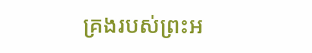គ្រងរបស់ព្រះអ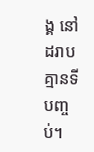ង្គ នៅដរាបគ្មានទីបញ្ចប់។